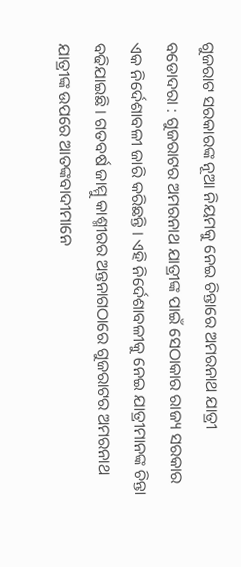ଗୁଜରାଟ ସରକାରଙ୍କ ନୂଆ ନିୟମକୁ ନେଇ ଚିନ୍ତାରେ ଅମରନାଥ ଯାତ୍ରୀ
ବଡୋଦରା : ଗୁଜରାଟର ଅମରନାଥ ଯାତ୍ରୀଙ୍କ ପାଇଁ ସେଠାକାର ରାଜ୍ୟ ସରକାର ଏକ ନିର୍ଦେଶାବଳୀ ଜାରି କରିଛନ୍ତି । ଏହି ନିର୍ଦେଶାବଳୀକୁ ନେଇ ଯାତ୍ରୀମାନଙ୍କ ଚିନ୍ତା ବଢିଯାଇଛି । ଗତବର୍ଷ ଜାମ୍ମୁ କାଶ୍ମୀରର ଅନ୍ତନାଗଠାରେ ଗୁଜରାଟର ଅମରନାଥ ଯାତ୍ରୀଙ୍କ ଉପରେ ଆତଙ୍କବାଦୀମାନେ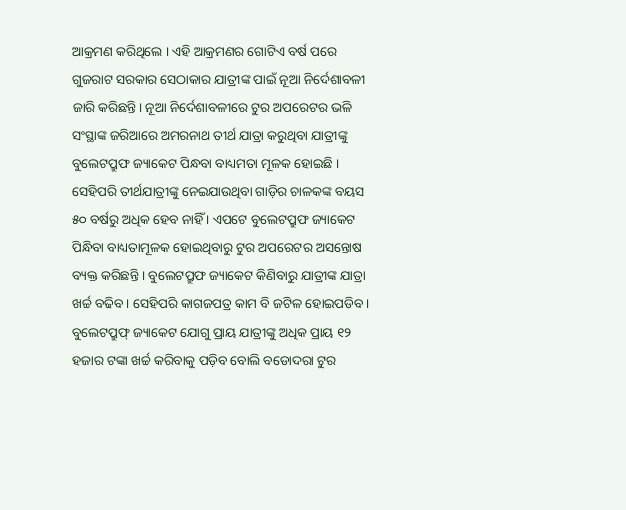ଆକ୍ରମଣ କରିଥିଲେ । ଏହି ଆକ୍ରମଣର ଗୋଟିଏ ବର୍ଷ ପରେ ଗୁଜରାଟ ସରକାର ସେଠାକାର ଯାତ୍ରୀଙ୍କ ପାଇଁ ନୂଆ ନିର୍ଦେଶାବଳୀ ଜାରି କରିଛନ୍ତି। ନୂଆ ନିର୍ଦେଶାବଳୀରେ ଟୁର ଅପରେଟର ଭଳି ସଂସ୍ଥାଙ୍କ ଜରିଆରେ ଅମରନାଥ ତୀର୍ଥ ଯାତ୍ରା କରୁଥିବା ଯାତ୍ରୀଙ୍କୁ ବୁଲେଟପ୍ରୁଫ ଜ୍ୟାକେଟ ପିନ୍ଧବା ବାଧ୍ୟମତା ମୂଳକ ହୋଇଛି । ସେହିପରି ତୀର୍ଥଯାତ୍ରୀଙ୍କୁ ନେଇଯାଉଥିବା ଗାଡ଼ିର ଚାଳକଙ୍କ ବୟସ ୫୦ ବର୍ଷରୁ ଅଧିକ ହେବ ନାହିଁ । ଏପଟେ ବୁଲେଟପ୍ରୁଫ ଜ୍ୟାକେଟ ପିନ୍ଧିବା ବାଧ୍ୟତାମୂଳକ ହୋଇଥିବାରୁ ଟୁର ଅପରେଟର ଅସନ୍ତୋଷ ବ୍ୟକ୍ତ କରିଛନ୍ତି । ବୁଲେଟପ୍ରୁଫ ଜ୍ୟାକେଟ କିଣିବାରୁ ଯାତ୍ରୀଙ୍କ ଯାତ୍ରା ଖର୍ଚ୍ଚ ବଢିବ । ସେହିପରି କାଗଜପତ୍ର କାମ ବି ଜଟିଳ ହୋଇପଡିବ । ବୁଲେଟପ୍ରୁଫ୍ ଜ୍ୟାକେଟ ଯୋଗୁ ପ୍ରାୟ ଯାତ୍ରୀଙ୍କୁ ଅଧିକ ପ୍ରାୟ ୧୨ ହଜାର ଟଙ୍କା ଖର୍ଚ୍ଚ କରିବାକୁ ପଡ଼ିବ ବୋଲି ବଡୋଦରା ଟୁର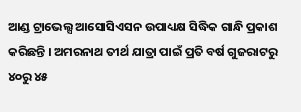ଆଣ୍ଡ ଟ୍ରାଭେଲ୍ସ ଆସୋସିଏସନ ଉପାଧ୍ୟକ୍ଷ ସିଦ୍ଧିକ ଗାନ୍ଧି ପ୍ରକାଶ କରିଛନ୍ତି । ଅମରନାଥ ତୀର୍ଥ ଯାତ୍ରା ପାଇଁ ପ୍ରତି ବର୍ଷ ଗୁଜରାଟରୁ ୪୦ରୁ ୪୫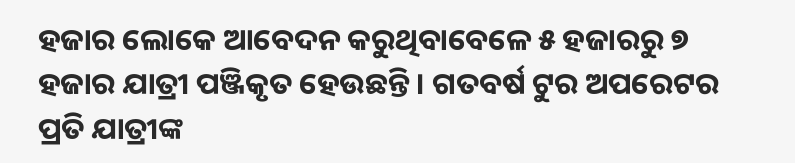ହଜାର ଲୋକେ ଆବେଦନ କରୁଥିବାବେଳେ ୫ ହଜାରରୁ ୭ ହଜାର ଯାତ୍ରୀ ପଞ୍ଜିକୃତ ହେଉଛନ୍ତି । ଗତବର୍ଷ ଟୁର ଅପରେଟର ପ୍ରତି ଯାତ୍ରୀଙ୍କ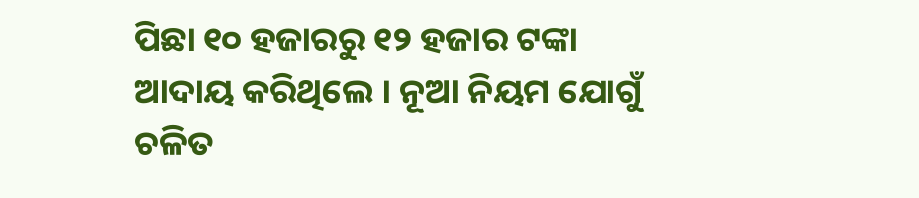ପିଛା ୧୦ ହଜାରରୁ ୧୨ ହଜାର ଟଙ୍କା ଆଦାୟ କରିଥିଲେ । ନୂଆ ନିୟମ ଯୋଗୁଁ ଚଳିତ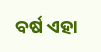ବର୍ଷ ଏହା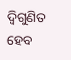ଦ୍ୱିଗୁଣିତ ହେବ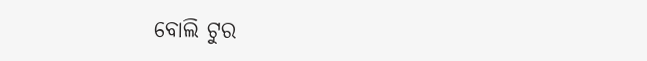ବୋଲି ଟୁର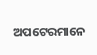ଅପଟେରମାନେ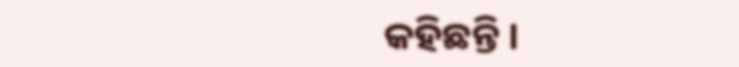କହିଛନ୍ତି ।